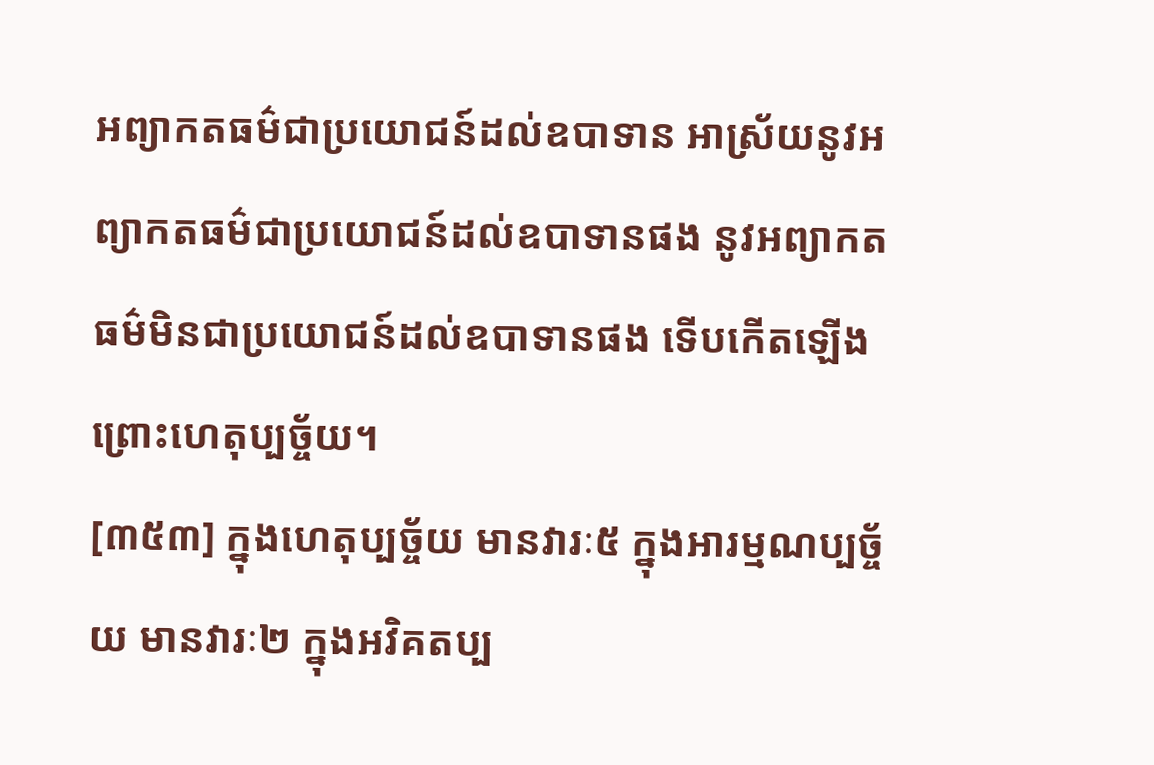អព្យាកតធម៌ជាប្រយោជន៍ដល់ឧបាទាន អាស្រ័យនូវអព្យាកតធម៌ជាប្រយោជន៍ដល់ឧបាទានផង នូវអព្យាកតធម៌មិនជាប្រយោជន៍ដល់ឧបាទានផង ទើបកើតឡើង ព្រោះហេតុប្បច្ច័យ។
[៣៥៣] ក្នុងហេតុប្បច្ច័យ មានវារៈ៥ ក្នុងអារម្មណប្បច្ច័យ មានវារៈ២ ក្នុងអវិគតប្ប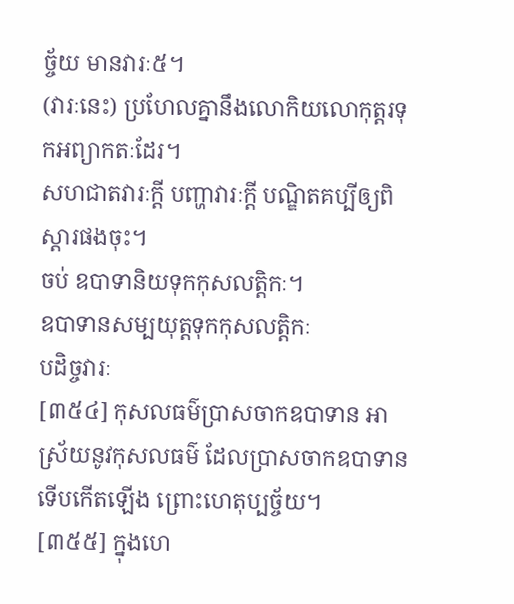ច្ច័យ មានវារៈ៥។
(វារៈនេះ) ប្រហែលគ្នានឹងលោកិយលោកុត្តរទុកអព្យាកតៈដែរ។
សហជាតវារៈក្តី បញ្ហាវារៈក្តី បណ្ឌិតគប្បីឲ្យពិស្តារផងចុះ។
ចប់ ឧបាទានិយទុកកុសលត្តិកៈ។
ឧបាទានសម្បយុត្តទុកកុសលត្តិកៈ
បដិច្ចវារៈ
[៣៥៤] កុសលធម៌ប្រាសចាកឧបាទាន អាស្រ័យនូវកុសលធម៌ ដែលប្រាសចាកឧបាទាន ទើបកើតឡើង ព្រោះហេតុប្បច្ច័យ។
[៣៥៥] ក្នុងហេ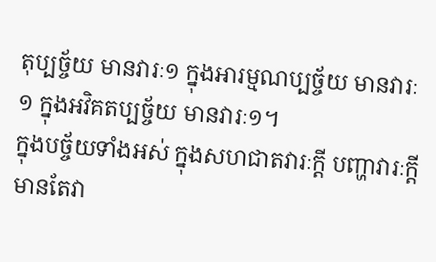តុប្បច្ច័យ មានវារៈ១ ក្នុងអារម្មណប្បច្ច័យ មានវារៈ១ ក្នុងអវិគតប្បច្ច័យ មានវារៈ១។
ក្នុងបច្ច័យទាំងអស់ ក្នុងសហជាតវារៈក្តី បញ្ហាវារៈក្តី មានតែវា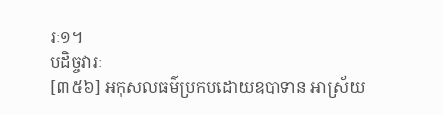រៈ១។
បដិច្ចវារៈ
[៣៥៦] អកុសលធម៌ប្រកបដោយឧបាទាន អាស្រ័យ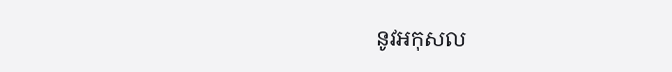នូវអកុសល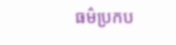ធម៌ប្រកប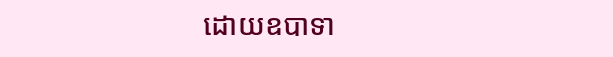ដោយឧបាទា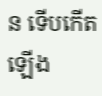ន ទើបកើតឡើង